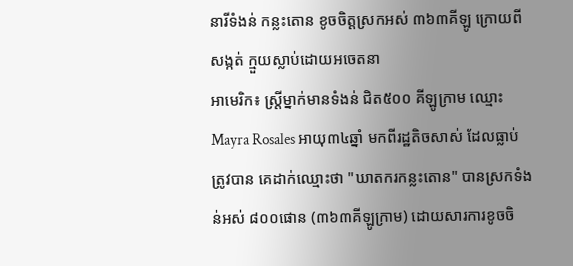នារីទំងន់ កន្លះតោន ខូចចិត្តស្រកអស់ ៣៦៣គីឡូ ក្រោយពីសង្កត់ ក្មួយស្លាប់ដោយអចេតនា
អាមេរិក៖ ស្ត្រីម្នាក់មានទំងន់ ជិត៥០០ គីឡូក្រាម ឈ្មោះ Mayra Rosales អាយុ៣៤ឆ្នាំ មកពីរដ្ឋតិចសាស់ ដែលធ្លាប់ត្រូវបាន គេដាក់ឈ្មោះថា "ឃាតករកន្លះតោន" បានស្រកទំងន់អស់ ៨០០ផោន (៣៦៣គីឡូក្រាម) ដោយសារការខូចចិ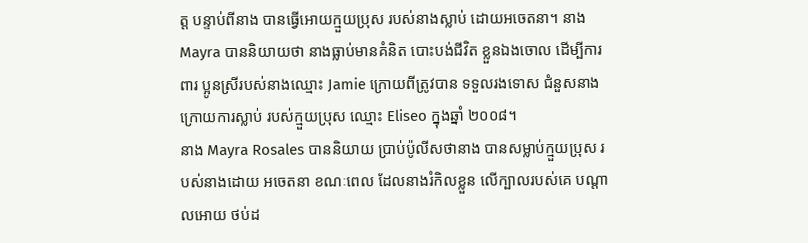ត្ត បន្ទាប់ពីនាង បានធ្វើអោយក្មួយប្រុស របស់នាងស្លាប់ ដោយអចេតនា។ នាង Mayra បាននិយាយថា នាងធ្លាប់មានគំនិត បោះបង់ជីវិត ខ្លួនឯងចោល ដើម្បីការពារ ប្អូនស្រីរបស់នាងឈ្មោះ Jamie ក្រោយពីត្រូវបាន ទទួលរងទោស ជំនួសនាង ក្រោយការស្លាប់ របស់ក្មួយប្រុស ឈ្មោះ Eliseo ក្នុងឆ្នាំ ២០០៨។
នាង Mayra Rosales បាននិយាយ ប្រាប់ប៉ូលីសថានាង បានសម្លាប់ក្មួយប្រុស របស់នាងដោយ អចេតនា ខណៈពេល ដែលនាងរំកិលខ្លួន លើក្បាលរបស់គេ បណ្តាលអោយ ថប់ដ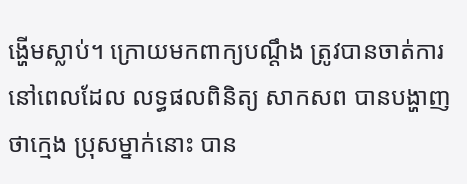ង្ហើមស្លាប់។ ក្រោយមកពាក្យបណ្តឹង ត្រូវបានចាត់ការ នៅពេលដែល លទ្ធផលពិនិត្យ សាកសព បានបង្ហាញថាក្មេង ប្រុសម្នាក់នោះ បាន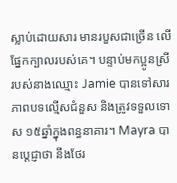ស្លាប់ដោយសារ មានរបួសជាច្រើន លើផ្នែកក្បាលរបស់គេ។ បន្ទាប់មកប្អូនស្រី របស់នាងឈ្មោះ Jamie បានទៅសារភាពបទល្មើសជំនួស និងត្រូវទទួលទោស ១៥ឆ្នាំក្នុងពន្ធនាគារ។ Mayra បានប្តេជ្ញាថា នឹងថែរ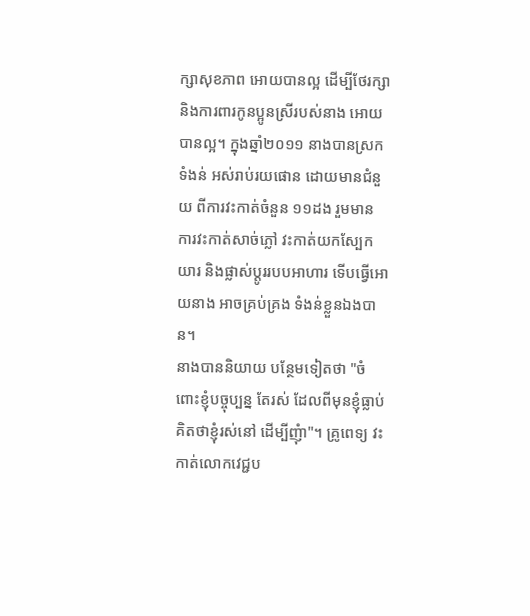ក្សាសុខភាព អោយបានល្អ ដើម្បីថែរក្សា និងការពារកូនប្អូនស្រីរបស់នាង អោយបានល្អ។ ក្នុងឆ្នាំ២០១១ នាងបានស្រកទំងន់ អស់រាប់រយផោន ដោយមានជំនួយ ពីការវះកាត់ចំនួន ១១ដង រួមមាន ការវះកាត់សាច់ភ្លៅ វះកាត់យកស្បែកយារ និងផ្លាស់ប្តូររបបអាហារ ទើបធ្វើអោយនាង អាចគ្រប់គ្រង ទំងន់ខ្លួនឯងបាន។
នាងបាននិយាយ បន្ថែមទៀតថា "ចំពោះខ្ញុំបច្ចុប្បន្ន តែរស់ ដែលពីមុនខ្ញុំធ្លាប់ គិតថាខ្ញុំរស់នៅ ដើម្បីញុំា"។ គ្រូពេទ្យ វះកាត់លោកវេជ្ជប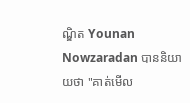ណ្ឌិត Younan Nowzaradan បាននិយាយថា "គាត់មើល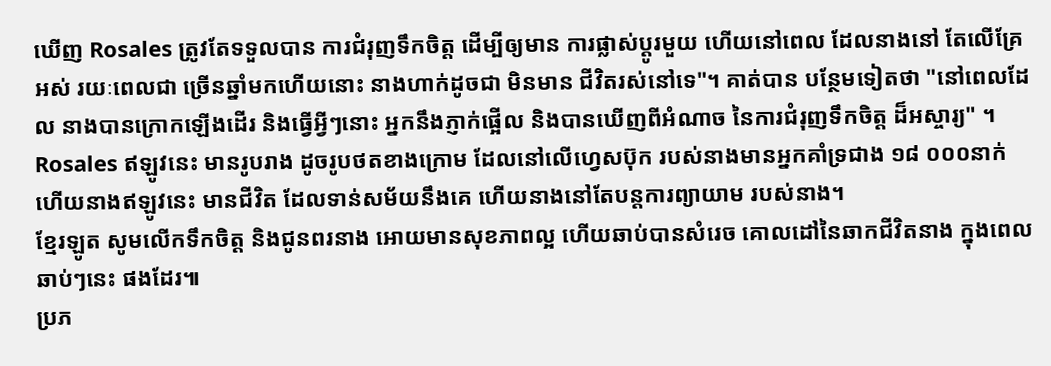ឃើញ Rosales ត្រូវតែទទួលបាន ការជំរុញទឹកចិត្ត ដើម្បីឲ្យមាន ការផ្លាស់ប្តូរមួយ ហើយនៅពេល ដែលនាងនៅ តែលើគ្រែអស់ រយៈពេលជា ច្រើនឆ្នាំមកហើយនោះ នាងហាក់ដូចជា មិនមាន ជីវិតរស់នៅទេ"។ គាត់បាន បន្ថែមទៀតថា "នៅពេលដែល នាងបានក្រោកឡើងដើរ និងធ្វើអ្វីៗនោះ អ្នកនឹងភ្ញាក់ផ្អើល និងបានឃើញពីអំណាច នៃការជំរុញទឹកចិត្ត ដ៏អស្ចារ្យ" ។
Rosales ឥឡូវនេះ មានរូបរាង ដូចរូបថតខាងក្រោម ដែលនៅលើហ្វេសប៊ុក របស់នាងមានអ្នកគាំទ្រជាង ១៨ ០០០នាក់ ហើយនាងឥឡូវនេះ មានជីវិត ដែលទាន់សម័យនឹងគេ ហើយនាងនៅតែបន្តការព្យាយាម របស់នាង។
ខ្មែរឡូត សូមលើកទឹកចិត្ត និងជូនពរនាង អោយមានសុខភាពល្អ ហើយឆាប់បានសំរេច គោលដៅនៃឆាកជីវិតនាង ក្នុងពេលឆាប់ៗនេះ ផងដែរ៕
ប្រភ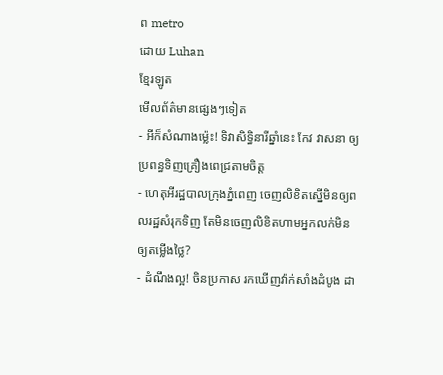ព metro
ដោយ Luhan
ខ្មែរឡូត
មើលព័ត៌មានផ្សេងៗទៀត
- អីក៏សំណាងម្ល៉េះ! ទិវាសិទ្ធិនារីឆ្នាំនេះ កែវ វាសនា ឲ្យប្រពន្ធទិញគ្រឿងពេជ្រតាមចិត្ត
- ហេតុអីរដ្ឋបាលក្រុងភ្នំពេញ ចេញលិខិតស្នើមិនឲ្យពលរដ្ឋសំរុកទិញ តែមិនចេញលិខិតហាមអ្នកលក់មិនឲ្យតម្លើងថ្លៃ?
- ដំណឹងល្អ! ចិនប្រកាស រកឃើញវ៉ាក់សាំងដំបូង ដា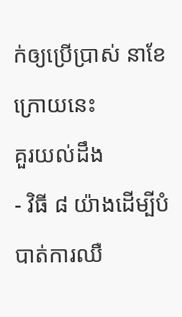ក់ឲ្យប្រើប្រាស់ នាខែក្រោយនេះ
គួរយល់ដឹង
- វិធី ៨ យ៉ាងដើម្បីបំបាត់ការឈឺ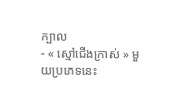ក្បាល
- « ស្មៅជើងក្រាស់ » មួយប្រភេទនេះ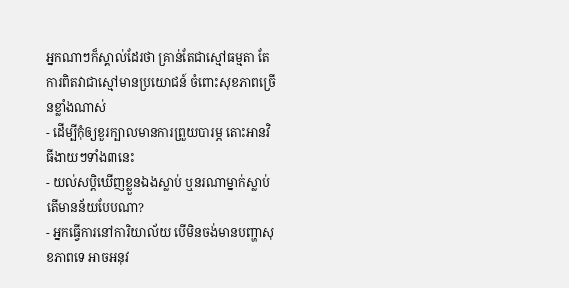អ្នកណាៗក៏ស្គាល់ដែរថា គ្រាន់តែជាស្មៅធម្មតា តែការពិតវាជាស្មៅមានប្រយោជន៍ ចំពោះសុខភាពច្រើនខ្លាំងណាស់
- ដើម្បីកុំឲ្យខួរក្បាលមានការព្រួយបារម្ភ តោះអានវិធីងាយៗទាំង៣នេះ
- យល់សប្តិឃើញខ្លួនឯងស្លាប់ ឬនរណាម្នាក់ស្លាប់ តើមានន័យបែបណា?
- អ្នកធ្វើការនៅការិយាល័យ បើមិនចង់មានបញ្ហាសុខភាពទេ អាចអនុវ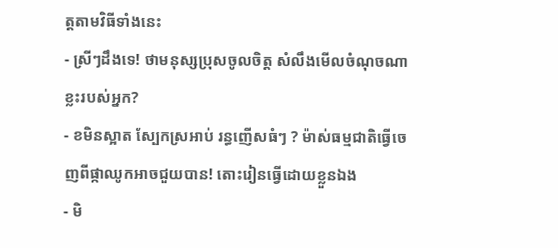ត្តតាមវិធីទាំងនេះ
- ស្រីៗដឹងទេ! ថាមនុស្សប្រុសចូលចិត្ត សំលឹងមើលចំណុចណាខ្លះរបស់អ្នក?
- ខមិនស្អាត ស្បែកស្រអាប់ រន្ធញើសធំៗ ? ម៉ាស់ធម្មជាតិធ្វើចេញពីផ្កាឈូកអាចជួយបាន! តោះរៀនធ្វើដោយខ្លួនឯង
- មិ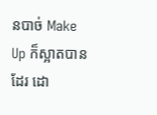នបាច់ Make Up ក៏ស្អាតបានដែរ ដោ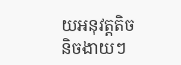យអនុវត្តតិចនិចងាយៗ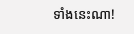ទាំងនេះណា!